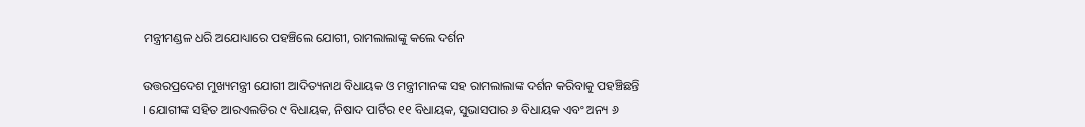ମନ୍ତ୍ରୀମଣ୍ଡଳ ଧରି ଅଯୋଧ୍ୟାରେ ପହଞ୍ଚିଲେ ଯୋଗୀ, ରାମଲାଲାଙ୍କୁ କଲେ ଦର୍ଶନ

ଉତ୍ତରପ୍ରଦେଶ ମୁଖ୍ୟମନ୍ତ୍ରୀ ଯୋଗୀ ଆଦିତ୍ୟନାଥ ବିଧାୟକ ଓ ମନ୍ତ୍ରୀମାନଙ୍କ ସହ ରାମଲାଲାଙ୍କ ଦର୍ଶନ କରିବାକୁ ପହଞ୍ଚିଛନ୍ତି । ଯୋଗୀଙ୍କ ସହିତ ଆରଏଲଡିର ୯ ବିଧାୟକ, ନିଷାଦ ପାର୍ଟିର ୧୧ ବିଧାୟକ, ସୁଭାସପାର ୬ ବିଧାୟକ ଏବଂ ଅନ୍ୟ ୬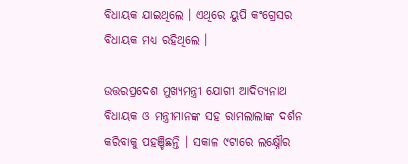ବିଧାୟକ ଯାଇଥିଲେ । ଏଥିରେ ୟୁପି କଂଗ୍ରେସର ବିଧାୟକ ମଧ୍ୟ ରହିଥିଲେ ।

ଉତ୍ତରପ୍ରଦେଶ ମୁଖ୍ୟମନ୍ତ୍ରୀ ଯୋଗୀ ଆଦିତ୍ୟନାଥ ବିଧାୟକ ଓ ମନ୍ତ୍ରୀମାନଙ୍କ ସହ ରାମଲାଲାଙ୍କ ଦର୍ଶନ କରିବାକୁ ପହଞ୍ଚିଛନ୍ତି । ସକାଳ ୯ଟାରେ ଲକ୍ଷ୍ନୌର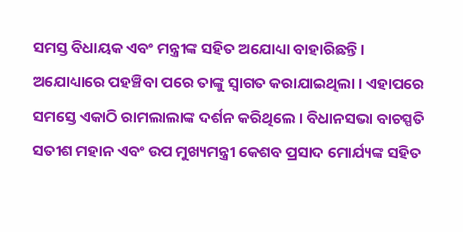ସମସ୍ତ ବିଧାୟକ ଏବଂ ମନ୍ତ୍ରୀଙ୍କ ସହିତ ଅଯୋଧ୍ୟା ବାହାରିଛନ୍ତି । ଅଯୋଧ୍ୟାରେ ପହଞ୍ଚିବା ପରେ ତାଙ୍କୁ ସ୍ୱାଗତ କରାଯାଇଥିଲା । ଏହାପରେ ସମସ୍ତେ ଏକାଠି ରାମଲାଲାଙ୍କ ଦର୍ଶନ କରିଥିଲେ । ବିଧାନସଭା ବାଚସ୍ପତି ସତୀଶ ମହାନ ଏବଂ ଉପ ମୁଖ୍ୟମନ୍ତ୍ରୀ କେଶବ ପ୍ରସାଦ ମୋର୍ଯ୍ୟଙ୍କ ସହିତ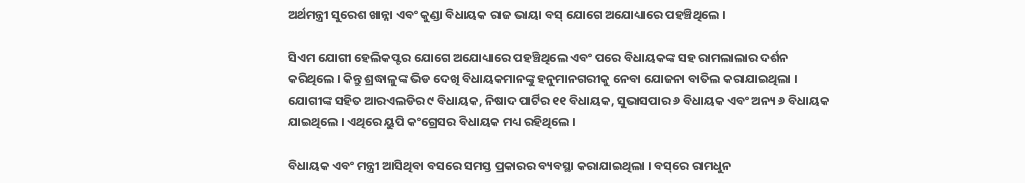ଅର୍ଥମନ୍ତ୍ରୀ ସୁରେଶ ଖାନ୍ନା ଏବଂ କୁଣ୍ଡା ବିଧାୟକ ରାଜ ଭାୟା ବସ୍‌ ଯୋଗେ ଅଯୋଧ୍ୟାରେ ପହଞ୍ଚିଥିଲେ ।

ସିଏମ ଯୋଗୀ ହେଲିକପ୍ଟର ଯୋଗେ ଅଯୋଧ୍ୟାରେ ପହଞ୍ଚିଥିଲେ ଏବଂ ପରେ ବିଧାୟକଙ୍କ ସହ ରାମଲାଲାର ଦର୍ଶନ କରିଥିଲେ । କିନ୍ତୁ ଶ୍ରଦ୍ଧାଳୁଙ୍କ ଭିଡ ଦେଖି ବିଧାୟକମାନଙ୍କୁ ହନୁମାନଗରୀକୁ ନେବା ଯୋଜନା ବାତିଲ କରାଯାଇଥିଲା । ଯୋଗୀଙ୍କ ସହିତ ଆରଏଲଡିର ୯ ବିଧାୟକ, ନିଷାଦ ପାର୍ଟିର ୧୧ ବିଧାୟକ, ସୁଭାସପାର ୬ ବିଧାୟକ ଏବଂ ଅନ୍ୟ ୬ ବିଧାୟକ ଯାଇଥିଲେ । ଏଥିରେ ୟୁପି କଂଗ୍ରେସର ବିଧାୟକ ମଧ୍ୟ ରହିଥିଲେ ।

ବିଧାୟକ ଏବଂ ମନ୍ତ୍ରୀ ଆସିଥିବା ବସରେ ସମସ୍ତ ପ୍ରକାରର ବ୍ୟବସ୍ଥା କରାଯାଇଥିଲା । ବସ୍‌ରେ ରାମଧୁନ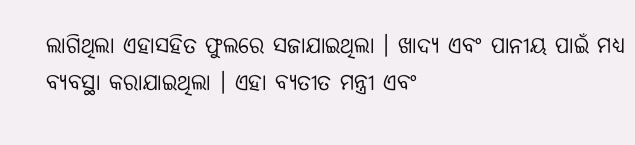ଲାଗିଥିଲା ଏହାସହିତ ଫୁଲରେ ସଜାଯାଇଥିଲା । ଖାଦ୍ୟ ଏବଂ ପାନୀୟ ପାଇଁ ମଧ୍ୟ ବ୍ୟବସ୍ଥା କରାଯାଇଥିଲା । ଏହା ବ୍ୟତୀତ ମନ୍ତ୍ରୀ ଏବଂ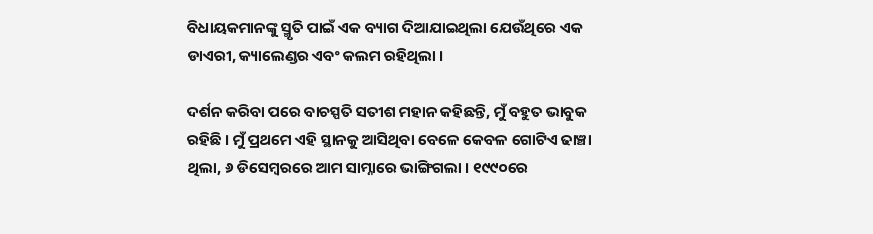ବିଧାୟକମାନଙ୍କୁ ସ୍ମୃତି ପାଇଁ ଏକ ବ୍ୟାଗ ଦିଆଯାଇଥିଲା ଯେଉଁଥିରେ ଏକ ଡାଏରୀ, କ୍ୟାଲେଣ୍ଡର ଏବଂ କଲମ ରହିଥିଲା ।

ଦର୍ଶନ କରିବା ପରେ ବାଚସ୍ପତି ସତୀଶ ମହାନ କହିଛନ୍ତି, ମୁଁ ବହୁତ ଭାବୁକ ରହିଛି । ମୁଁ ପ୍ରଥମେ ଏହି ସ୍ଥାନକୁ ଆସିଥିବା ବେଳେ କେବଳ ଗୋଟିଏ ଢାଞ୍ଚା ଥିଲା, ୬ ଡିସେମ୍ବରରେ ଆମ ସାମ୍ନାରେ ଭାଙ୍ଗିଗଲା । ୧୯୯୦ରେ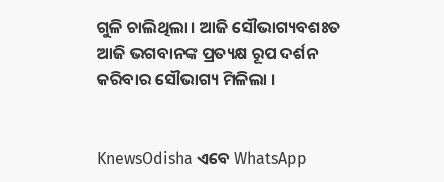ଗୁଳି ଚାଲିଥିଲା । ଆଜି ସୌଭାଗ୍ୟବଶଃତ ଆଜି ଭଗବାନଙ୍କ ପ୍ରତ୍ୟକ୍ଷ ରୂପ ଦର୍ଶନ କରିବାର ସୌଭାଗ୍ୟ ମିଳିଲା ।


KnewsOdisha ଏବେ WhatsApp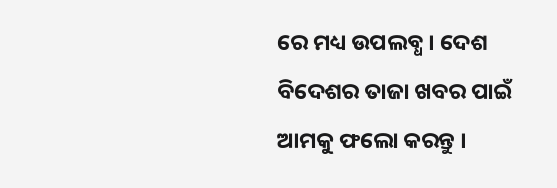ରେ ମଧ୍ୟ ଉପଲବ୍ଧ । ଦେଶ ବିଦେଶର ତାଜା ଖବର ପାଇଁ ଆମକୁ ଫଲୋ କରନ୍ତୁ ।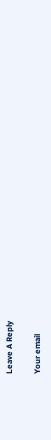Leave A Reply

Your email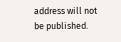address will not be published.